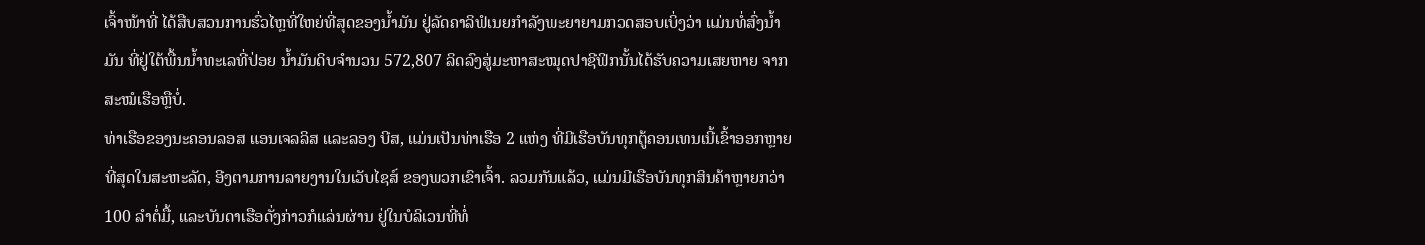ເຈົ້າໜ້າທີ່ ໄດ້ສືບສວນການຮົ່ວໄຫຼທີ່ໃຫຍ່ທີ່ສຸດຂອງນໍ້າມັນ ຢູ່ລັດຄາລິຟໍເນຍກໍາລັງພະຍາຍາມກວດສອບເບິ່ງວ່າ ແມ່ນທໍ່ສົ່ງນໍ້າມັນ ທີ່ຢູ່ໃຕ້ພື້ນນໍ້າທະເລທີ່ປ່ອຍ ນໍ້າມັນດິບຈໍານວນ 572,807 ລິດລົງສູ່ມະຫາສະໝຸດປາຊີຟິກນັ້ນໄດ້ຮັບຄວາມເສຍຫາຍ ຈາກສະໝໍເຮືອຫຼືບໍ່.
ທ່າເຮືອຂອງນະຄອນລອສ ແອນເຈລລິສ ແລະລອງ ບີສ, ແມ່ນເປັນທ່າເຮືອ 2 ແຫ່ງ ທີ່ມີເຮືອບັນທຸກຕູ້ຄອນເທນເນີ້ເຂົ້າອອກຫຼາຍທີ່ສຸດໃນສະຫະລັດ, ອີງຕາມການລາຍງານໃນເວັບໄຊສ໌ ຂອງພວກເຂົາເຈົ້າ. ລວມກັນແລ້ວ, ແມ່ນມີເຮືອບັນທຸກສິນຄ້າຫຼາຍກວ່າ 100 ລໍາຕໍ່ມື້, ແລະບັນດາເຮືອດັ່ງກ່າວກໍແລ່ນຜ່ານ ຢູ່ໃນບໍລິເວນທີ່ທໍ່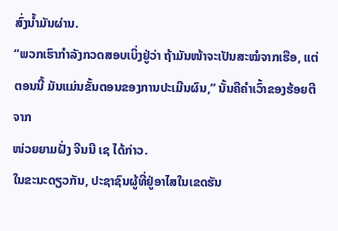ສົ່ງນໍ້າມັນຜ່ານ.
“ພວກເຮົາກໍາລັງກວດສອບເບິ່ງຢູ່ວ່າ ຖ້າມັນໜ້າຈະເປັນສະໝໍຈາກເຮືອ, ແຕ່ຕອນນີ້ ມັນແມ່ນຂັ້ນຕອນຂອງການປະເມີນຜົນ,” ນັ້ນຄືຄຳເວົ້າຂອງຮ້ອຍຕີຈາກ
ໜ່ວຍຍາມຝັ່ງ ຈີນນີ ເຊ ໄດ້ກ່າວ.
ໃນຂະນະດຽວກັນ, ປະຊາຊົນຜູ້ທີ່ຢູ່ອາໄສໃນເຂດຮັນ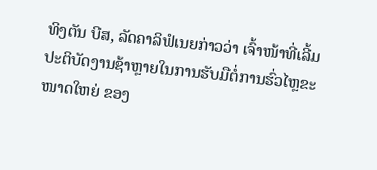ທິງຕັນ ບີສ, ລັດຄາລິຟໍເນຍກ່າວວ່າ ເຈົ້າໜ້າທີ່ເລີ້ມປະຕິບັດງານຊ້າຫຼາຍໃນການຮັບມືຕໍ່ການຮົ່ວໄຫຼຂະໜາດໃຫຍ່ ຂອງ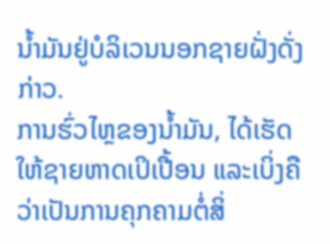ນໍ້າມັນຢູ່ບໍລິເວນນອກຊາຍຝັ່ງດັ່ງກ່າວ.
ການຮົ່ວໄຫຼຂອງນໍ້າມັນ, ໄດ້ເຮັດໃຫ້ຊາຍຫາດເປິເປື້ອນ ແລະເບິ່ງຄືວ່າເປັນການຄຸກຄາມຕໍ່ສິ່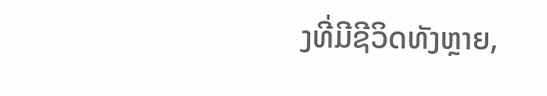ງທີ່ມີຊີວິດທັງຫຼາຍ,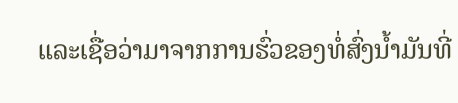ແລະເຊື່ອວ່າມາຈາກການຮົ່ວຂອງທໍ່ສົ່ງນໍ້າມັນທີ່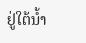ຢູ່ໃຕ້ນໍ້າ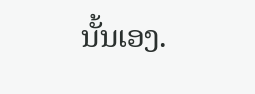ນັ້ນເອງ.